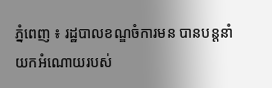ភ្នំពេញ ៖ រដ្ឋបាលខណ្ឌចំការមន បានបន្តនាំយកអំណោយរបស់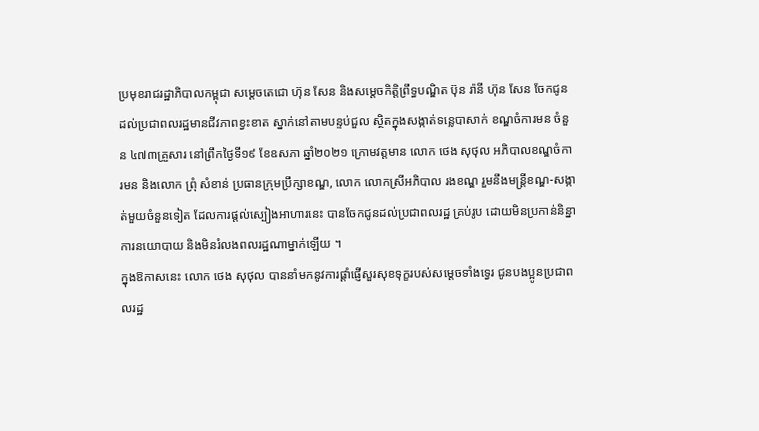ប្រមុខរាជរដ្ឋាភិបាលកម្ពុជា សម្តេចតេជោ ហ៊ុន សែន និងសម្តេចកិត្តិព្រឹទ្ធបណ្ឌិត ប៊ុន រ៉ានី ហ៊ុន សែន ចែកជូនដល់ប្រជាពលរដ្ឋមានជីវភាពខ្វះខាត ស្នាក់នៅតាមបន្ទប់ជួល ស្ថិតក្នុងសង្កាត់ទន្លេបាសាក់ ខណ្ឌចំការមន ចំនួន ៤៧៣គ្រួសារ នៅព្រឹកថ្ងៃទី១៩ ខែឧសភា ឆ្នាំ២០២១ ក្រោមវត្តមាន លោក ថេង សុថុល អភិបាលខណ្ឌចំការមន និងលោក ព្រុំ សំខាន់ ប្រធានក្រុមប្រឹក្សាខណ្ឌ, លោក លោកស្រីអភិបាល រងខណ្ឌ រួមនឹងមន្ត្រីខណ្ឌ-សង្កាត់មួយចំនួនទៀត ដែលការផ្តល់ស្បៀងអាហារនេះ បានចែកជូនដល់ប្រជាពលរដ្ឋ គ្រប់រូប ដោយមិនប្រកាន់និន្នាការនយោបាយ និងមិនរំលងពលរដ្ឋណាម្នាក់ឡើយ ។
ក្នុងឱកាសនេះ លោក ថេង សុថុល បាននាំមកនូវការផ្ដាំផ្ញើសួរសុខទុក្ខរបស់សម្ដេចទាំងទ្វេរ ជូនបងប្អូនប្រជាពលរដ្ឋ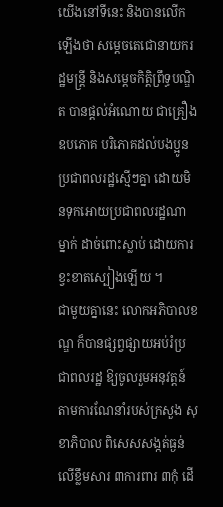យើងនៅទីនេះ និងបានលើកឡើងថា សម្តេចតេជោនាយករដ្ឋមន្ត្រី និងសម្ដេចកិត្តិព្រឹទ្ធបណ្ឌិត បានផ្តល់អំណោយ ជាគ្រឿងឧបភោគ បរិភោគដល់បងប្អូនប្រជាពលរដ្ឋស្មើៗគ្នា ដោយមិនទុកអោយប្រជាពលរដ្ឋណាម្នាក់ ដាច់ពោះស្លាប់ ដោយការខ្វះខាតស្បៀងឡើយ ។
ជាមួយគ្នានេះ លោកអភិបាលខណ្ឌ ក៏បានផ្សព្វផ្សាយអប់រំប្រជាពលរដ្ឋ ឱ្យចូលរួមអនុវត្តន៍ តាមការណែនាំរបស់ក្រសួង សុខាភិបាល ពិសេសសង្កត់ធ្ងន់លើខ្លឹមសារ ៣ការពារ ៣កុំ ដើ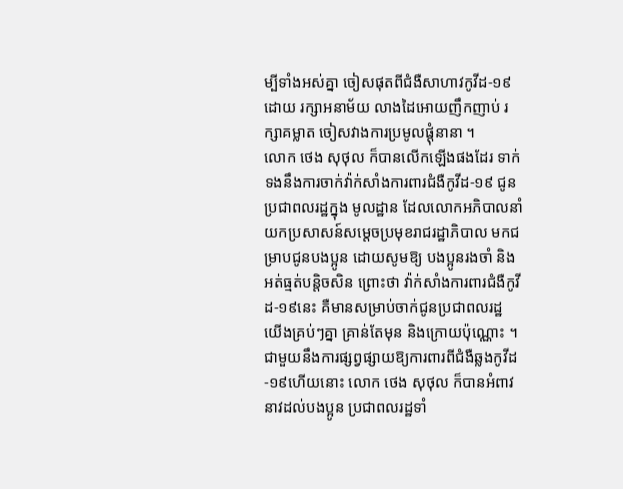ម្បីទាំងអស់គ្នា ចៀសផុតពីជំងឺសាហាវកូវីដ-១៩ ដោយ រក្សាអនាម័យ លាងដៃអោយញឹកញាប់ រក្សាគម្លាត ចៀសវាងការប្រមូលផ្តុំនានា ។
លោក ថេង សុថុល ក៏បានលើកឡើងផងដែរ ទាក់ទងនឹងការចាក់វ៉ាក់សាំងការពារជំងឺកូវីដ-១៩ ជូនប្រជាពលរដ្ឋក្នុង មូលដ្ឋាន ដែលលោកអភិបាលនាំយកប្រសាសន៍សម្ដេចប្រមុខរាជរដ្ឋាភិបាល មកជម្រាបជូនបងប្អូន ដោយសូមឱ្យ បងប្អូនរងចាំ និងអត់ធ្មត់បន្តិចសិន ព្រោះថា វ៉ាក់សាំងការពារជំងឺកូវីដ-១៩នេះ គឺមានសម្រាប់ចាក់ជូនប្រជាពលរដ្ឋ យើងគ្រប់ៗគ្នា គ្រាន់តែមុន និងក្រោយប៉ុណ្ណោះ ។
ជាមួយនឹងការផ្សព្វផ្សាយឱ្យការពារពីជំងឺឆ្លងកូវីដ-១៩ហើយនោះ លោក ថេង សុថុល ក៏បានអំពាវនាវដល់បងប្អូន ប្រជាពលរដ្ឋទាំ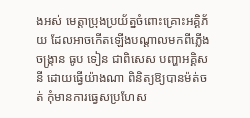ងអស់ មេត្តាប្រុងប្រយ័ត្នចំពោះគ្រោះអគ្គិភ័យ ដែលអាចកើតឡើងបណ្ដាលមកពីភ្លើងចង្ក្រាន ធូប ទៀន ជាពិសេស បញ្ហាអគ្គិសនី ដោយធ្វើយ៉ាងណា ពិនិត្យឱ្យបានម៉ត់ចត់ កុំមានការធ្វេសប្រហែស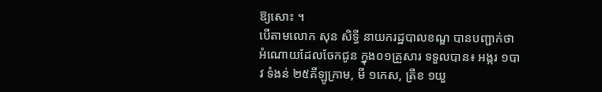ឱ្យសោះ ។
បើតាមលោក សុន សិទ្ធី នាយករដ្ឋបាលខណ្ឌ បានបញ្ជាក់ថា អំណោយដែលចែកជូន ក្នុង០១គ្រួសារ ទទួលបាន៖ អង្ករ ១បាវ ទំងន់ ២៥គីឡូក្រាម, មី ១កេស, ត្រីខ ១យួ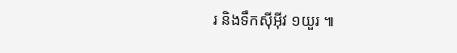រ និងទឹកស៊ីអុីវ ១យួរ ៕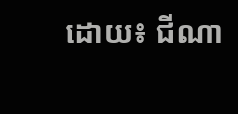ដោយ៖ ជីណា